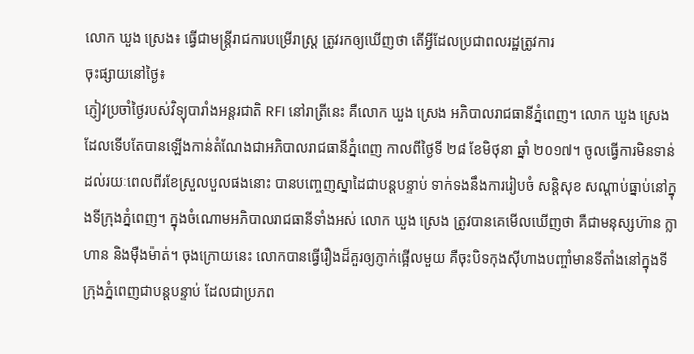លោក ឃួង ស្រេង៖ ធ្វើជាមន្រ្តីរាជការបម្រើរាស្រ្ត ត្រូវរកឲ្យឃើញថា តើអ្វីដែលប្រជាពលរដ្ឋត្រូវការ
ចុះផ្សាយនៅថ្ងៃ៖
ភ្ញៀវប្រចាំថ្ងៃរបស់វិទ្យុបារាំងអន្តរជាតិ RFI នៅរាត្រីនេះ គឺលោក ឃួង ស្រេង អភិបាលរាជធានីភ្នំពេញ។ លោក ឃួង ស្រេង ដែលទើបតែបានឡើងកាន់តំណែងជាអភិបាលរាជធានីភ្នំពេញ កាលពីថ្ងៃទី ២៨ ខែមិថុនា ឆ្នាំ ២០១៧។ ចូលធ្វើការមិនទាន់ដល់រយៈពេលពីរខែស្រួលបួលផងនោះ បានបញ្ចេញស្នាដៃជាបន្តបន្ទាប់ ទាក់ទងនឹងការរៀបចំ សន្តិសុខ សណ្តាប់ធ្នាប់នៅក្នុងទីក្រុងភ្នំពេញ។ ក្នុងចំណោមអភិបាលរាជធានីទាំងអស់ លោក ឃួង ស្រេង ត្រូវបានគេមើលឃើញថា គឺជាមនុស្សហ៊ាន ក្លាហាន និងម៉ឺងម៉ាត់។ ចុងក្រោយនេះ លោកបានធ្វើរឿងដ៏គួរឲ្យភ្ញាក់ផ្អើលមួយ គឺចុះបិទកុងស៊ីហាងបញ្ចាំមានទីតាំងនៅក្នុងទីក្រុងភ្នំពេញជាបន្តបន្ទាប់ ដែលជាប្រភព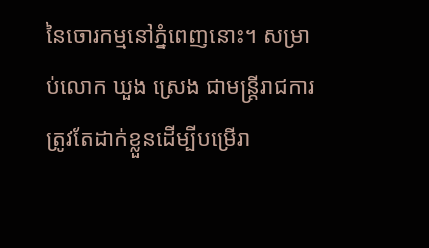នៃចោរកម្មនៅភ្នំពេញនោះ។ សម្រាប់លោក ឃួង ស្រេង ជាមន្រ្តីរាជការ ត្រូវតែដាក់ខ្លួនដើម្បីបម្រើរា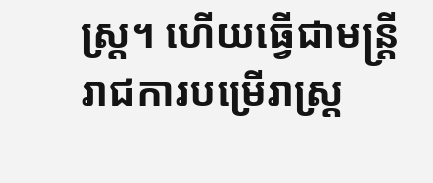ស្រ្ត។ ហើយធ្វើជាមន្រ្តីរាជការបម្រើរាស្រ្ត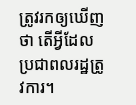ត្រូវរកឲ្យឃើញថា តើអ្វីដែលប្រជាពលរដ្ឋត្រូវការ។